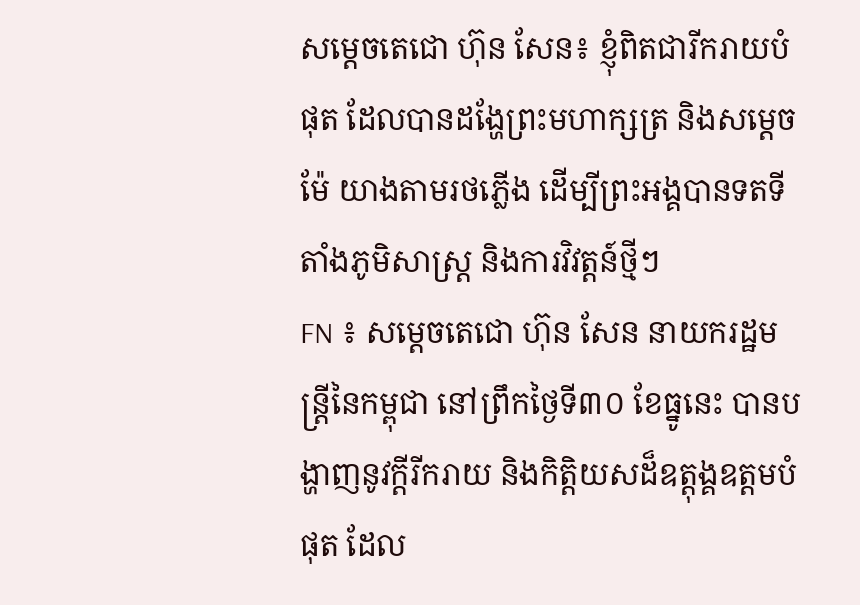សម្តេចតេជោ ហ៊ុន សែន៖ ខ្ញុំពិតជារីករាយបំផុត ដែលបានដង្ហែព្រះមហាក្សត្រ និងសម្តេចម៉ែ យាងតាមរថភ្លើង ដើម្បីព្រះអង្គបានទតទីតាំងភូមិសាស្ត្រ និងការវិវត្តន៍ថ្មីៗ
FN ៖ សម្តេចតេជោ ហ៊ុន សែន នាយករដ្ឋមន្ត្រីនៃកម្ពុជា នៅព្រឹកថ្ងៃទី៣០ ខែធ្នូនេះ បានបង្ហាញនូវក្តីរីករាយ និងកិត្តិយសដ៏ឧត្តុង្គឧត្តមបំផុត ដែល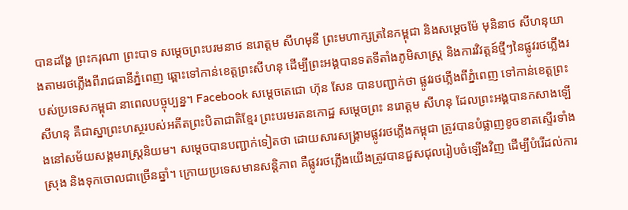បានដង្ហែ ព្រះករុណា ព្រះបាទ សម្តេចព្រះបរមនាថ នរោត្តម សីហមុនី ព្រះមហាក្សត្រនៃកម្ពុជា និងសម្តេចម៉ែ មុនិនាថ សីហនុយាងតាមរថភ្លើងពីរាជធានីភ្នំពេញ ឆ្ពោះទៅកាន់ខេត្តព្រះសីហនុ ដើម្បីព្រះអង្គបានទតទីតាំងភូមិសាស្ត្រ និងការវិវត្តន៍ថ្មីៗនៃផ្លូវរថភ្លើងរបស់ប្រទេសកម្ពុជា នាពេលបច្ចុប្បន្ន។ Facebook សម្តេចតេជោ ហ៊ុន សែន បានបញ្ជាក់ថា ផ្លូវរថភ្លើងពីភ្នំពេញ ទៅកាន់ខេត្តព្រះសីហនុ គឺជាស្នាព្រះហស្ថរបស់អតីតព្រះបិតាជាតិខ្មែរ ព្រះបរមរតនកោដ្ឋ សម្តេចព្រះ នរោត្តម សីហនុ ដែលព្រះអង្គបានកសាងឡើងនៅសម័យសង្គមរាស្ត្រនិយម។ សម្តេចបានបញ្ជាក់ទៀតថា ដោយសារសង្រ្គាមផ្លូវរថភ្លើងកម្ពុជា ត្រូវបានបំផ្លាញខូចខាតស្ទើរទាំងស្រុង និងទុកចោលជាច្រើនឆ្នាំ។ ក្រោយប្រទេសមានសន្តិភាព គឺផ្លូវរថភ្លើងយើងត្រូវបានជួសជុលរៀបចំឡើងវិញ ដើម្បីបំរើដល់ការ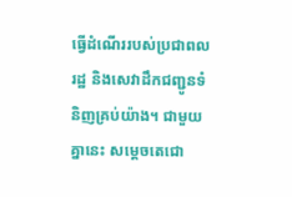ធ្វើដំណើររបស់ប្រជាពលរដ្ឋ និងសេវាដឹកជញ្ជូនទំនិញគ្រប់យ៉ាង។ ជាមួយគ្នានេះ សម្តេចតេជោ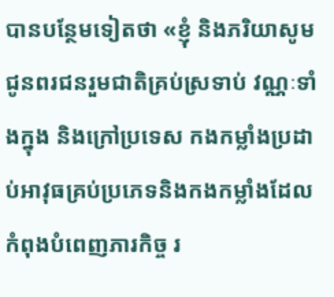បានបន្ថែមទៀតថា «ខ្ញុំ និងភរិយាសូមជូនពរជនរួមជាតិគ្រប់ស្រទាប់ វណ្ណៈទាំងក្នុង និងក្រៅប្រទេស កងកម្លាំងប្រដាប់អាវុធគ្រប់ប្រភេទនិងកងកម្លាំងដែលកំពុងបំពេញភារកិច្ច រ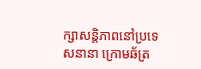ក្សាសន្តិភាពនៅប្រទេសនានា ក្រោមឆ័ត្រ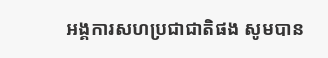អង្គការសហប្រជាជាតិផង សូមបាន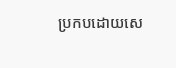ប្រកបដោយសេ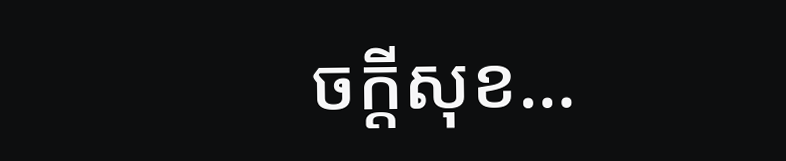ចក្តីសុខ…